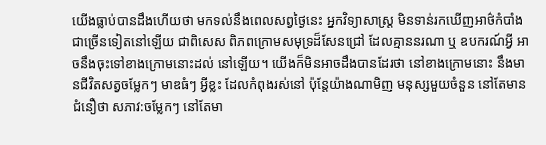យើងធ្លាប់បានដឹងហើយថា មកទល់នឹងពេលសព្វថ្ងៃនេះ អ្នកវិទ្យាសាស្ត្រ មិនទាន់រកឃើញអាថ៌កំបាំង ជាច្រើនទៀតនៅឡើយ ជាពិសេស ពិភពក្រោមសមុទ្រដ៏សែនជ្រៅ ដែលគ្មាននរណា ឬ ឧបករណ៍អ្វី អាចនឹងចុះទៅខាងក្រោមនោះដល់ នៅឡើយ។ យើងក៏មិនអាចដឹងបានដែរថា នៅខាងក្រោមនោះ នឹងមានជីវិតសត្វចម្លែកៗ មាឌធំៗ អ្វីខ្លះ ដែលកំពុងរស់នៅ ប៉ុន្តែយ៉ាងណាមិញ មនុស្សមួយចំនួន នៅតែមានជំនឿថា សភាវ:ចម្លែកៗ នៅតែមា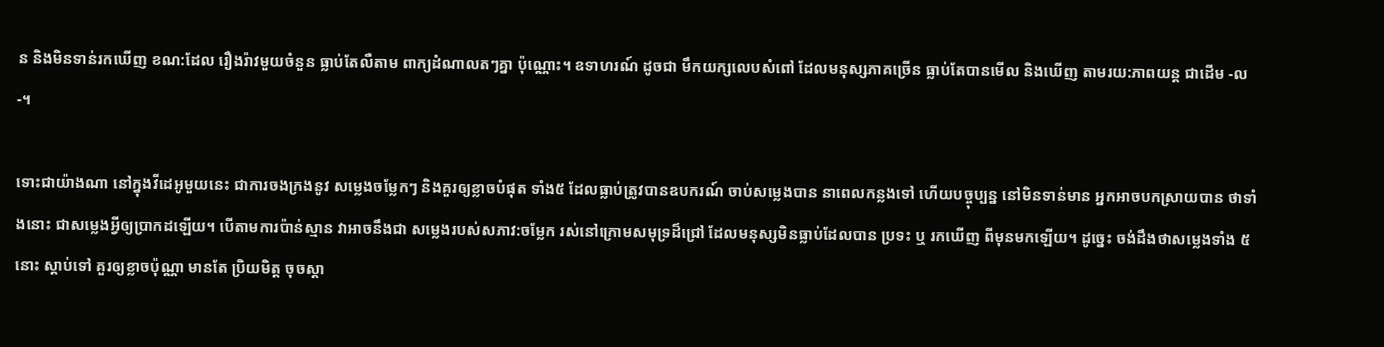ន និងមិនទាន់រកឃើញ ខណ:ដែល រឿងរ៉ាវមួយចំនួន ធ្លាប់តែលឺតាម ពាក្យដំណាលតៗគ្នា ប៉ុណ្ណោះ។ ឧទាហរណ៍ ដូចជា មឹកយក្សលេបសំពៅ ដែលមនុស្សភាគច្រើន ធ្លាប់តែបានមើល និងឃើញ តាមរយ:ភាពយន្ត ជាដើម -ល-។

ទោះជាយ៉ាងណា នៅក្នុងវីដេអូមួយនេះ ជាការចងក្រងនូវ សម្លេងចម្លែកៗ និងគួរឲ្យខ្លាចបំផុត ទាំង៥ ដែលធ្លាប់ត្រូវបានឧបករណ៍ ចាប់សម្លេងបាន នាពេលកន្លងទៅ ហើយបច្ចុប្បន្ន នៅមិនទាន់មាន អ្នកអាចបកស្រាយបាន ថាទាំងនោះ ជាសម្លេងអ្វីឲ្យប្រាកដឡើយ។ បើតាមការប៉ាន់ស្មាន វាអាចនឹងជា សម្លេងរបស់សភាវ:ចម្លែក រស់នៅក្រោមសមុទ្រដ៏ជ្រៅ ដែលមនុស្សមិនធ្លាប់ដែលបាន ប្រទះ ឬ រកឃើញ ពីមុនមកឡើយ។ ដូច្នេះ ចង់ដឹងថាសម្លេងទាំង ៥ នោះ ស្តាប់ទៅ គួរឲ្យខ្លាចប៉ុណ្ណា មានតែ ប្រិយមិត្ត ចុចស្តា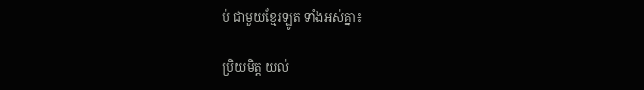ប់ ជាមួយខ្មែរឡូត ទាំងអស់គ្នា៖

ប្រិយមិត្ត យល់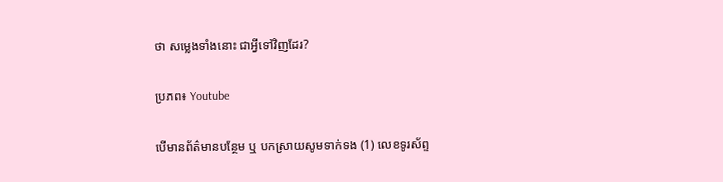ថា សម្លេងទាំងនោះ ជាអ្វីទៅវិញដែរ?

ប្រភព៖ Youtube

បើមានព័ត៌មានបន្ថែម ឬ បកស្រាយសូមទាក់ទង (1) លេខទូរស័ព្ទ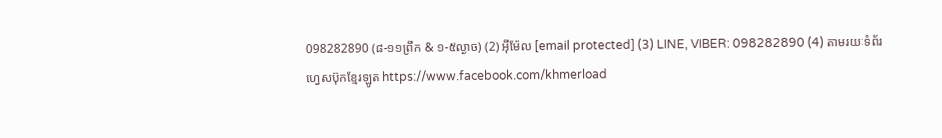098282890 (៨-១១ព្រឹក & ១-៥ល្ងាច) (2) អ៊ីម៉ែល [email protected] (3) LINE, VIBER: 098282890 (4) តាមរយៈទំព័រហ្វេសប៊ុកខ្មែរឡូត https://www.facebook.com/khmerload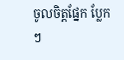ចូលចិត្តផ្នែក ប្លែកៗ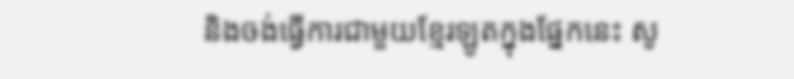និងចង់ធ្វើការជាមួយខ្មែរឡូតក្នុងផ្នែកនេះ សូ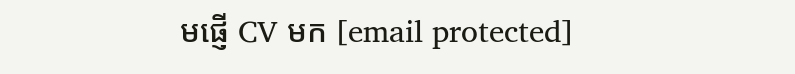មផ្ញើ CV មក [email protected]